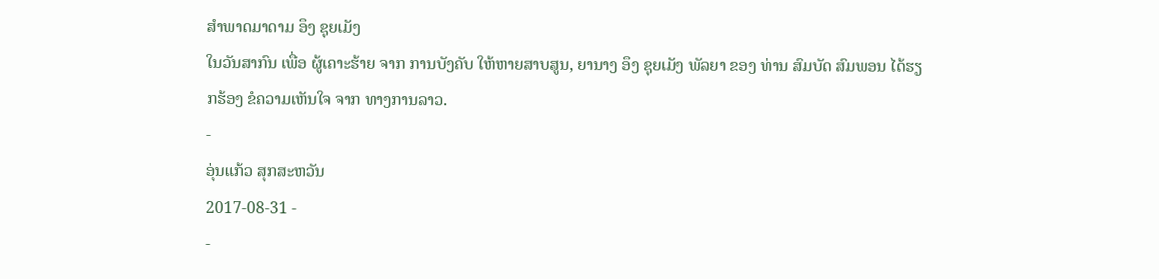ສໍາພາດມາດາມ ອຶງ ຊຸຍເມັງ
ໃນວັນສາກົນ ເພື່ອ ຜູ້ເຄາະຮ້າຍ ຈາກ ການບັງຄັບ ໃຫ້ຫາຍສາບສູນ, ຍານາງ ອຶງ ຊຸຍເມັງ ພັລຍາ ຂອງ ທ່ານ ສົມບັດ ສົມພອນ ໄດ້ຮຽກຮ້ອງ ຂໍຄວາມເຫັນໃຈ ຈາກ ທາງການລາວ.
-
ອຸ່ນແກ້ວ ສຸກສະຫວັນ
2017-08-31 -
-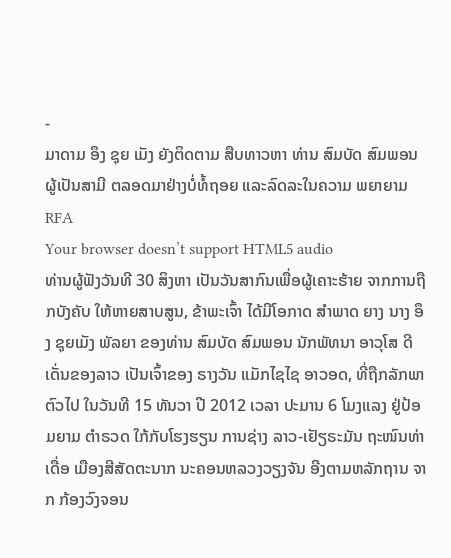-
ມາດາມ ອຶງ ຊຸຍ ເມັງ ຍັງຕິດຕາມ ສືບທາວຫາ ທ່ານ ສົມບັດ ສົມພອນ ຜູ້ເປັນສາມີ ຕລອດມາຢ່າງບໍ່ທໍ້ຖອຍ ແລະລົດລະໃນຄວາມ ພຍາຍາມ
RFA
Your browser doesn’t support HTML5 audio
ທ່ານຜູ້ຟັງວັນທີ 30 ສິງຫາ ເປັນວັນສາກົນເພື່ອຜູ້ເຄາະຮ້າຍ ຈາກການຖືກບັງຄັບ ໃຫ້ຫາຍສາບສູນ, ຂ້າພະເຈົ້າ ໄດ້ມີໂອກາດ ສຳພາດ ຍາງ ນາງ ອຶງ ຊຸຍເມັງ ພັລຍາ ຂອງທ່ານ ສົມບັດ ສົມພອນ ນັກພັທນາ ອາວຸໂສ ດີເດັ່ນຂອງລາວ ເປັນເຈົ້າຂອງ ຣາງວັນ ແມັກໄຊໄຊ ອາວອດ, ທີ່ຖືກລັກພາຕົວໄປ ໃນວັນທີ 15 ທັນວາ ປີ 2012 ເວລາ ປະມານ 6 ໂມງແລງ ຢູ່ປ້ອມຍາມ ຕຳຣວດ ໃກ້ກັບໂຮງຮຽນ ການຊ່າງ ລາວ-ເຢັຽຣະມັນ ຖະໜົນທ່າເດື່ອ ເມືອງສີສັດຕະນາກ ນະຄອນຫລວງວຽງຈັນ ອີງຕາມຫລັກຖານ ຈາກ ກ້ອງວົງຈອນ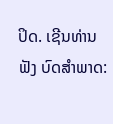ປິດ. ເຊີນທ່ານ ຟັງ ບົດສຳພາດ: